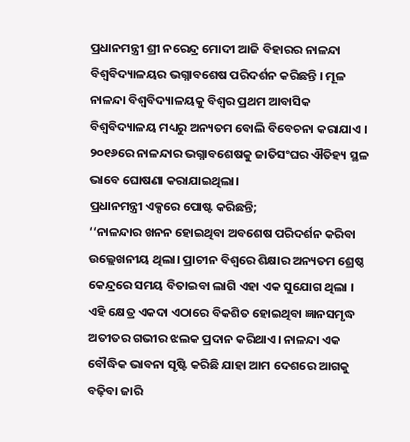ପ୍ରଧାନମନ୍ତ୍ରୀ ଶ୍ରୀ ନରେନ୍ଦ୍ର ମୋଦୀ ଆଜି ବିହାରର ନାଳନ୍ଦା ବିଶ୍ୱବିଦ୍ୟାଳୟର ଭଗ୍ନାବଶେଷ ପରିଦର୍ଶନ କରିଛନ୍ତି । ମୂଳ ନାଳନ୍ଦା ବିଶ୍ୱବିଦ୍ୟାଳୟକୁ ବିଶ୍ୱର ପ୍ରଥମ ଆବାସିକ ବିଶ୍ୱବିଦ୍ୟାଳୟ ମଧ୍ୟରୁ ଅନ୍ୟତମ ବୋଲି ବିବେଚନା କରାଯାଏ । ୨୦୧୬ରେ ନାଳନ୍ଦାର ଭଗ୍ନାବଶେଷକୁ ଜାତିସଂଘର ଐତିହ୍ୟ ସ୍ଥଳ ଭାବେ ଘୋଷଣା କରାଯାଇଥିଲା।
ପ୍ରଧାନମନ୍ତ୍ରୀ ଏକ୍ସରେ ପୋଷ୍ଟ କରିଛନ୍ତି;
‘‘ନାଳନ୍ଦାର ଖନନ ହୋଇଥିବା ଅବଶେଷ ପରିଦର୍ଶନ କରିବା ଉଲ୍ଲେଖନୀୟ ଥିଲା। ପ୍ରାଚୀନ ବିଶ୍ୱରେ ଶିକ୍ଷାର ଅନ୍ୟତମ ଶ୍ରେଷ୍ଠ କେନ୍ଦ୍ରରେ ସମୟ ବିତାଇବା ଲାଗି ଏହା ଏକ ସୁଯୋଗ ଥିଲା । ଏହି କ୍ଷେତ୍ର ଏକଦା ଏଠାରେ ବିକଶିତ ହୋଇଥିବା ଜ୍ଞାନସମୃଦ୍ଧ ଅତୀତର ଗଭୀର ଝଲକ ପ୍ରଦାନ କରିଥାଏ। ନାଳନ୍ଦା ଏକ ବୌଦ୍ଧିକ ଭାବନା ସୃଷ୍ଟି କରିଛି ଯାହା ଆମ ଦେଶରେ ଆଗକୁ ବଢ଼ିବା ଜାରି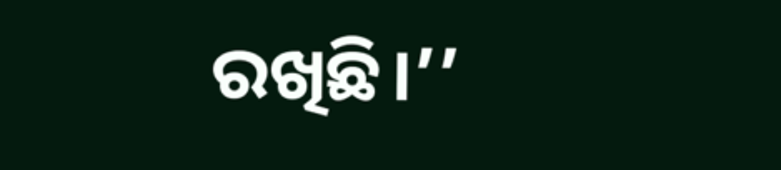ରଖିଛି।’’